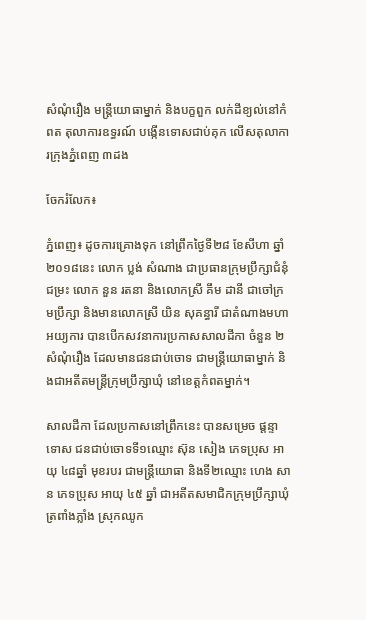សំណុំរឿង មន្ត្រីយោធាម្នាក់ និងបក្ខពួក លក់ដីខ្យល់នៅកំពត តុលាការឧទ្ធរណ៍ បង្កើនទោសជាប់គុក លើសតុលាការក្រុងភ្នំពេញ ៣ដង

ចែករំលែក៖

ភ្នំពេញ៖ ដូចការគ្រោងទុក នៅព្រឹកថ្ងៃទី២៨ ខែសីហា ឆ្នាំ២០១៨នេះ លោក ប្លង់ សំណាង ជាប្រធានក្រុមប្រឹក្សាជំនុំជម្រះ លោក នួន រតនា និងលោកស្រី គឹម ដានី ជាចៅក្រមប្រឹក្សា និងមានលោកស្រី យិន សុគន្ធារី ជាតំណាងមហាអយ្យការ បានបើកសវនាការប្រកាសសាលដីកា ចំនួន ២ សំណុំរឿង ដែលមានជនជាប់ចោទ ជាមន្ត្រីយោធាម្នាក់ និងជាអតីតមន្ត្រីក្រុមប្រឹក្សាឃុំ នៅខេត្តកំពតម្នាក់។

សាលដីកា ដែលប្រកាសនៅព្រឹកនេះ បានសម្រេច ផ្តន្ទាទោស ជនជាប់ចោទទី១ឈ្មោះ ស៊ុន សៀង ភេទប្រុស អាយុ ៤៨ឆ្នាំ មុខរបរ ជាមន្ត្រីយោធា និងទី២ឈ្មោះ ហេង សាន ភេទប្រុស អាយុ ៤៥ ឆ្នាំ ជាអតីតសមាជិកក្រុមប្រឹក្សាឃុំត្រពាំងភ្លាំង ស្រុកឈូក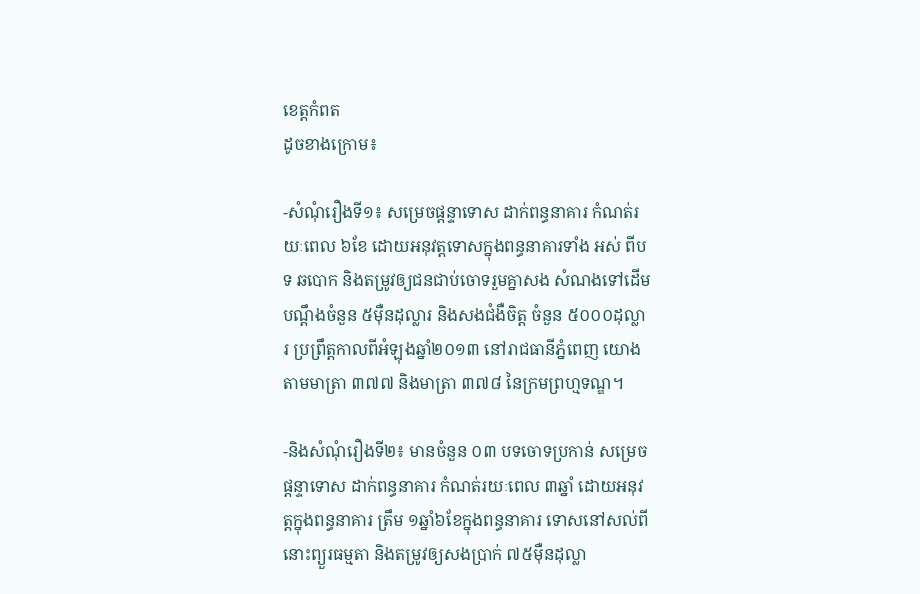ខេត្តកំពត
ដូចខាងក្រោម៖

-សំណុំរឿងទី១៖ សម្រេចផ្តន្ទាទោស ដាក់ពន្ធនាគារ កំណត់រយៈពេល ៦ខែ ដោយអនុវត្តទោសក្នុងពន្ធនាគារទាំង អស់ ពីបទ ឆបោក និងតម្រូវឲ្យជនជាប់ចោទរួមគ្នាសង សំណងទៅដើមបណ្តឹងចំនួន ៥ម៉ឺនដុល្លារ និងសងជំងឺចិត្ត ចំនួន ៥០០០ដុល្លារ ប្រព្រឹត្តកាលពីអំឡុងឆ្នាំ២០១៣ នៅរាជធានីភ្នំពេញ យោងតាមមាត្រា ៣៧៧ និងមាត្រា ៣៧៨ នៃក្រមព្រហ្មទណ្ឌ។

-និងសំណុំរឿងទី២៖ មានចំនួន ០៣ បទចោទប្រកាន់ សម្រេចផ្តន្ទាទោស ដាក់ពន្ធនាគារ កំណត់រយៈពេល ៣ឆ្នាំ ដោយអនុវត្តក្នុងពន្ធនាគារ ត្រឹម ១ឆ្នាំ៦ខែក្នុងពន្ធនាគារ ទោសនៅសល់ពីនោះព្យួរធម្មតា និងតម្រូវឲ្យសងប្រាក់ ៧៥ម៉ឺនដុល្លា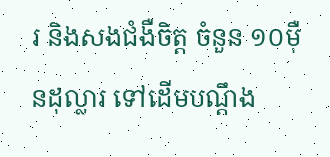រ និងសងជំងឺចិត្ត ចំនួន ១០ម៉ឺនដុល្លារ ទៅដើមបណ្តឹង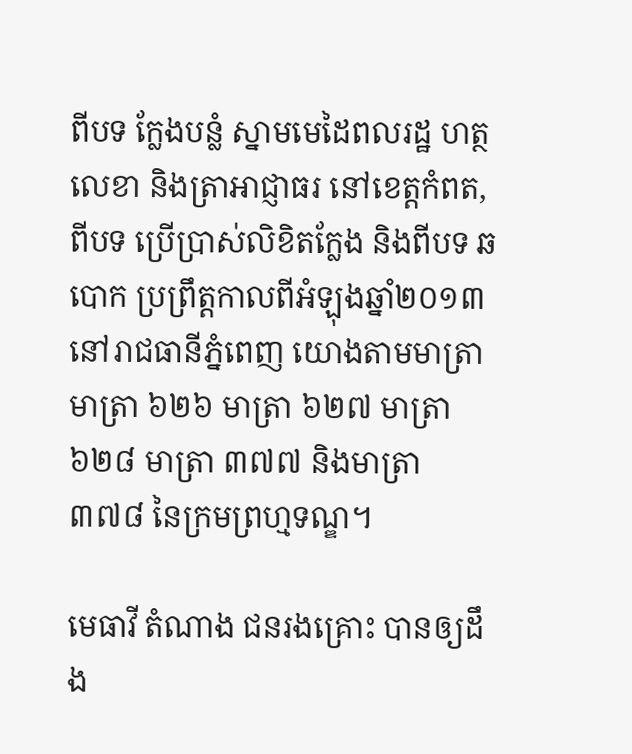ពីបទ ក្លែងបន្លំ ស្នាមមេដៃពលរដ្ឋ ហត្ថលេខា និងត្រាអាជ្ញាធរ នៅខេត្តកំពត, ពីបទ ប្រើប្រាស់លិខិតក្លែង និងពីបទ ឆបោក ប្រព្រឹត្តកាលពីអំឡុងឆ្នាំ២០១៣ នៅរាជធានីភ្នំពេញ យោងតាមមាត្រា មាត្រា ៦២៦ មាត្រា ៦២៧ មាត្រា ៦២៨ មាត្រា ៣៧៧ និងមាត្រា ៣៧៨ នៃក្រមព្រហ្មទណ្ឌ។

មេធាវី តំណាង ជនរងគ្រោះ បានឲ្យដឹង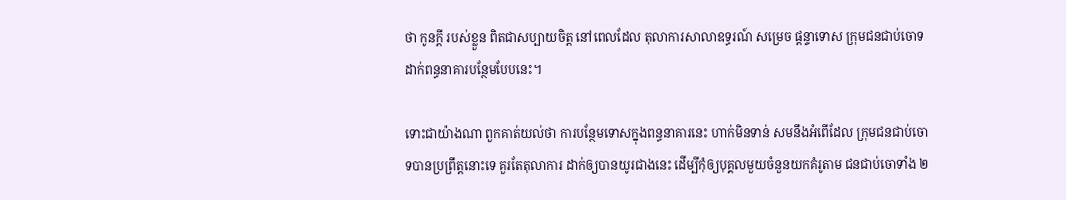ថា កូនក្តី របស់ខ្លួន ពិតជាសប្បាយចិត្ត នៅពេលដែល តុលាការសាលាឧទ្ធរណ៍ សម្រេច ផ្តន្ទាទោស ក្រុមជនជាប់ចោទ ដាក់ពន្ធនាគារបន្ថែមបែបនេះ។

ទោះជាយ៉ាងណា ពួកគាត់យល់ថា ការបន្ថែមទោសក្នុងពន្ធនាគារនេះ ហាក់មិនទាន់ សមនឹងអំពើដែល ក្រុមជនជាប់ចោទបានប្រព្រឹត្តនោះទេ គួរតែតុលាការ ដាក់ឲ្យបានយូរជាងនេះ ដើម្បីកុំឲ្យបុគ្គលមួយចំនួនយកគំរូតាម ជនជាប់ចោទាំង ២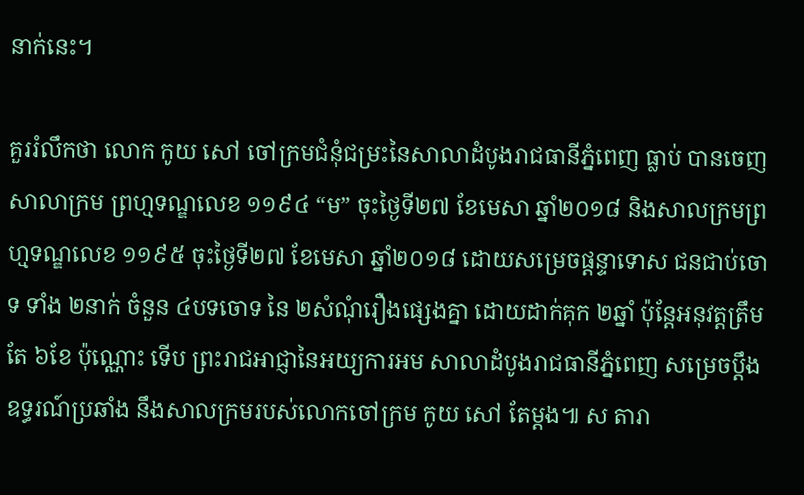នាក់នេះ។

គួររំលឹកថា លោក កូយ សៅ ចៅក្រមជំនុំជម្រះនៃសាលាដំបូងរាជធានីភ្នំពេញ ធ្លាប់ បានចេញសាលាក្រម ព្រហ្មទណ្ឌលេខ ១១៩៤ “ម” ចុះថ្ងៃទី២៧ ខែមេសា ឆ្នាំ២០១៨ និងសាលក្រមព្រហ្មទណ្ឌលេខ ១១៩៥ ចុះថ្ងៃទី២៧ ខែមេសា ឆ្នាំ២០១៨ ដោយសម្រេចផ្តន្ទាទោស ជនជាប់ចោទ ទាំង ២នាក់ ចំនួន ៤បទចោទ នៃ ២សំណុំរឿងផ្សេងគ្នា ដោយដាក់គុក ២ឆ្នាំ ប៉ុន្តែអនុវត្តត្រឹមតែ ៦ខែ ប៉ុណ្ណោះ ទើប ព្រះរាជអាជ្ញានៃអយ្យការអម សាលាដំបូងរាជធានីភ្នំពេញ សម្រេចប្តឹងឧទ្ធរណ៍ប្រឆាំង នឹងសាលក្រមរបស់លោកចៅក្រម កូយ សៅ តែម្តង៕ ស តារា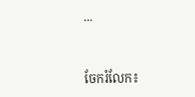...


ចែករំលែក៖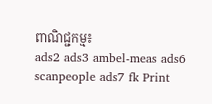ពាណិជ្ជកម្ម៖
ads2 ads3 ambel-meas ads6 scanpeople ads7 fk Print